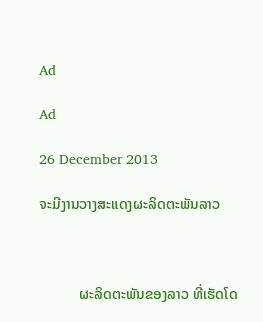Ad

Ad

26 December 2013

ຈະມີງານວາງສະແດງຜະລິດຕະພັນລາວ



           ຜະລິດຕະພັນຂອງລາວ ທີ່ເຮັດໂດ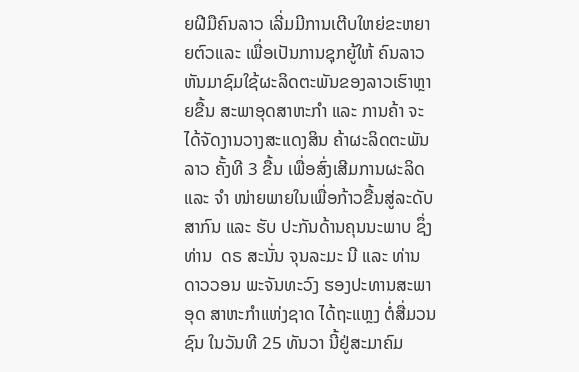ຍຝີມືຄົນລາວ ເລີ່ມມີການເຕີບໃຫຍ່ຂະຫຍາຍຕົວແລະ ເພື່ອເປັນການຊຸກຍູ້ໃຫ້ ຄົນລາວ ຫັນມາຊົມໃຊ້ຜະລິດຕະພັນຂອງລາວເຮົາຫຼາຍຂື້ນ ສະພາອຸດສາຫະກຳ ແລະ ການຄ້າ ຈະໄດ້ຈັດງານວາງສະແດງສິນ ຄ້າຜະລິດຕະພັນລາວ ຄັ້ງທີ 3 ຂື້ນ ເພື່ອສົ່ງເສີມການຜະລິດ ແລະ ຈຳ ໜ່າຍພາຍໃນເພື່ອກ້າວຂື້ນສູ່ລະດັບສາກົນ ແລະ ຮັບ ປະກັນດ້ານຄຸນນະພາບ ຊຶ່ງ ທ່ານ  ດຣ ສະນັ່ນ ຈຸນລະມະ ນີ ແລະ ທ່ານ ດາວວອນ ພະຈັນທະວົງ ຮອງປະທານສະພາ ອຸດ ສາຫະກຳແຫ່ງຊາດ ໄດ້ຖະແຫຼງ ຕໍ່ສື່ມວນຊົນ ໃນວັນທີ 25 ທັນວາ ນີ້ຢູ່ສະມາຄົມ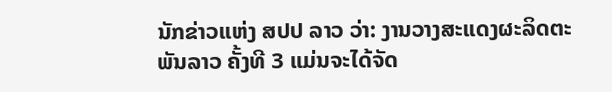ນັກຂ່າວແຫ່ງ ສປປ ລາວ ວ່າ: ງານວາງສະແດງຜະລິດຕະພັນລາວ ຄັ້ງທີ 3 ແມ່ນຈະໄດ້ຈັດ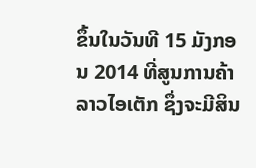ຂຶ້ນໃນວັນທີ 15 ມັງກອນ 2014 ທີ່ສູນການຄ້າລາວໄອເຕັກ ຊຶ່ງຈະມີສິນ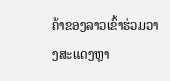ຄ້າຂອງລາວເຂົ້າຮ່ວມວາງສະແດງຫຼາ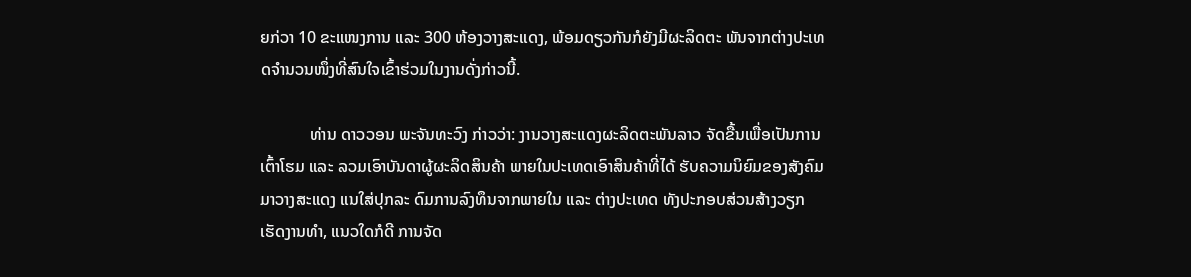ຍກ່ວາ 10 ຂະແໜງການ ແລະ 300 ຫ້ອງວາງສະແດງ, ພ້ອມດຽວກັນກໍຍັງມີຜະລິດຕະ ພັນຈາກຕ່າງປະເທດຈຳນວນໜຶ່ງທີ່ສົນໃຈເຂົ້າຮ່ວມໃນງານດັ່ງກ່າວນີ້.

            ທ່ານ ດາວວອນ ພະຈັນທະວົງ ກ່າວວ່າ: ງານວາງສະແດງຜະລິດຕະພັນລາວ ຈັດຂື້ນເພື່ອເປັນການເຕົ້າໂຮມ ແລະ ລວມເອົາບັນດາຜູ້ຜະລິດສິນຄ້າ ພາຍໃນປະເທດເອົາສິນຄ້າທີ່ໄດ້ ຮັບຄວາມນິຍົມຂອງສັງຄົມມາວາງສະແດງ ແນໃສ່ປຸກລະ ດົມການລົງທຶນຈາກພາຍໃນ ແລະ ຕ່າງປະເທດ ທັງປະກອບສ່ວນສ້າງວຽກເຮັດງານທຳ, ແນວໃດກໍດີ ການຈັດ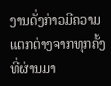ງານດັ່ງກ່າວມີຄວາມແຕກຕ່າງຈາກທຸກຄັ້ງ ທີ່ຜ່ານມາ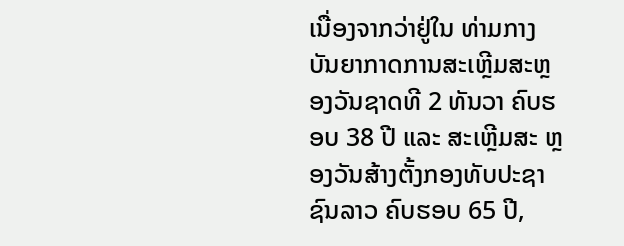ເນື່ອງຈາກວ່າຢູ່ໃນ ທ່າມກາງບັນຍາກາດການສະເຫຼີມສະຫຼອງວັນຊາດທີ 2 ທັນວາ ຄົບຮອບ 38 ປີ ແລະ ສະເຫຼີມສະ ຫຼອງວັນສ້າງຕັ້ງກອງທັບປະຊາ ຊົນລາວ ຄົບຮອບ 65 ປີ,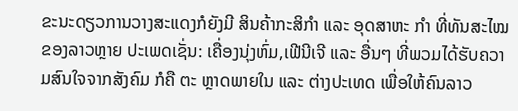ຂະນະດຽວການວາງສະແດງກໍຍັງມີ ສິນຄ້າກະສິກຳ ແລະ ອຸດສາຫະ ກຳ ທີ່ທັນສະໄໝຂອງລາວຫຼາຍ ປະເພດເຊັ່ນ: ເຄື່ອງນຸ່ງຫົ່ມ,ເຟີນີເຈີ ແລະ ອື່ນໆ ທີ່ພວມໄດ້ຮັບຄວາມສົນໃຈຈາກສັງຄົມ ກໍຄື ຕະ ຫຼາດພາຍໃນ ແລະ ຕ່າງປະເທດ ເພື່ອໃຫ້ຄົນລາວ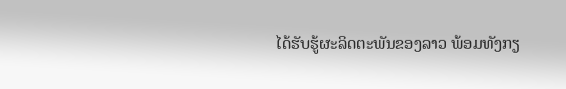ໄດ້ຮັບຮູ້ຜະລິດຕະພັນຂອງລາວ ພ້ອມທັງກຽ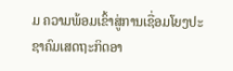ມ ຄວາມພ້ອມເຂົ້າສູ່ການເຊື່ອມໂຍງປະຊາຄົມເສດຖະກິດອາ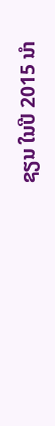ຊຽນ ໃນປີ 2015 ນຳ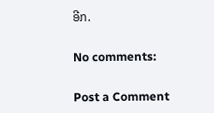ອີກ.

No comments:

Post a Comment